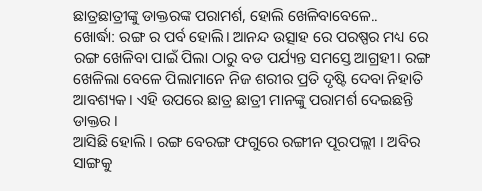ଛାତ୍ରଛାତ୍ରୀଙ୍କୁ ଡାକ୍ତରଙ୍କ ପରାମର୍ଶ, ହୋଲି ଖେଳିବାବେଳେ..
ଖୋର୍ଦ୍ଧା: ରଙ୍ଗ ର ପର୍ବ ହୋଲି। ଆନନ୍ଦ ଉତ୍ସାହ ରେ ପରଷ୍ପର ମଧ୍ୟ ରେ ରଙ୍ଗ ଖେଳିବା ପାଇଁ ପିଲା ଠାରୁ ବଡ ପର୍ଯ୍ୟନ୍ତ ସମସ୍ତେ ଆଗ୍ରହୀ। ରଙ୍ଗ ଖେଳିଲା ବେଳେ ପିଲାମାନେ ନିଜ ଶରୀର ପ୍ରତି ଦୃଷ୍ଟି ଦେବା ନିହାତି ଆବଶ୍ୟକ। ଏହି ଉପରେ ଛାତ୍ର ଛାତ୍ରୀ ମାନଙ୍କୁ ପରାମର୍ଶ ଦେଇଛନ୍ତି ଡାକ୍ତର ।
ଆସିଛି ହୋଲି । ରଙ୍ଗ ବେରଙ୍ଗ ଫଗୁରେ ରଙ୍ଗୀନ ପୂରପଲ୍ଲୀ । ଅବିର ସାଙ୍ଗକୁ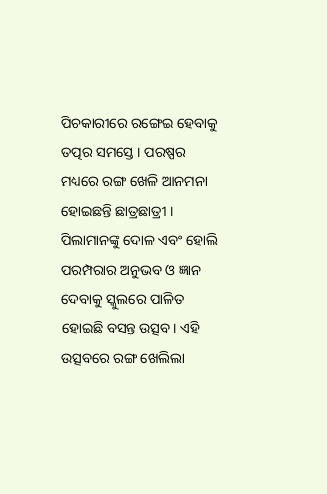ପିଚକାରୀରେ ରଙ୍ଗେଇ ହେବାକୁ ତତ୍ପର ସମସ୍ତେ । ପରଷ୍ପର ମଧ୍ୟରେ ରଙ୍ଗ ଖେଳି ଆନମନା ହୋଇଛନ୍ତି ଛାତ୍ରଛାତ୍ରୀ । ପିଲାମାନଙ୍କୁ ଦୋଳ ଏବଂ ହୋଲି ପରମ୍ପରାର ଅନୁଭବ ଓ ଜ୍ଞାନ ଦେବାକୁ ସ୍କୁଲରେ ପାଳିତ ହୋଇଛି ବସନ୍ତ ଉତ୍ସବ। ଏହି ଉତ୍ସବରେ ରଙ୍ଗ ଖେଲିଲା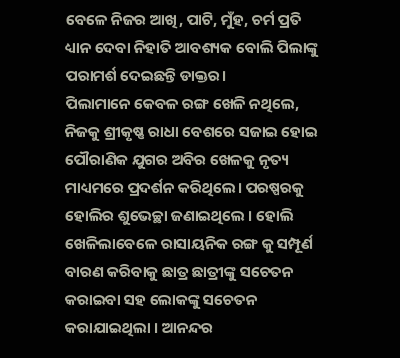ବେଳେ ନିଜର ଆଖି, ପାଟି, ମୁଁହ, ଚର୍ମ ପ୍ରତି ଧ୍ୟାନ ଦେବା ନିହାତି ଆବଶ୍ୟକ ବୋଲି ପିଲାଙ୍କୁ ପରାମର୍ଶ ଦେଇଛନ୍ତି ଡାକ୍ତର।
ପିଲାମାନେ କେବଳ ରଙ୍ଗ ଖେଳି ନଥିଲେ, ନିଜକୁ ଶ୍ରୀକୃଷ୍ଣ ରାଧା ବେଶରେ ସଜାଇ ହୋଇ ପୌରାଣିକ ଯୁଗର ଅବିର ଖେଳକୁ ନୃତ୍ୟ ମାଧ୍ୟମରେ ପ୍ରଦର୍ଶନ କରିଥିଲେ। ପରଷ୍ପରକୁ ହୋଲିର ଶୁଭେଚ୍ଛା ଜଣାଇଥିଲେ । ହୋଲି ଖେଳିଲାବେଳେ ରାସାୟନିକ ରଙ୍ଗ କୁ ସମ୍ପୂର୍ଣ ବାରଣ କରିବାକୁ ଛାତ୍ର ଛାତ୍ରୀଙ୍କୁ ସଚେତନ କରାଇବା ସହ ଲୋକଙ୍କୁ ସଚେତନ କରାଯାଇଥିଲା । ଆନନ୍ଦର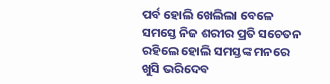ପର୍ବ ହୋଲି ଖେଲିଲା ବେଳେ ସମସ୍ତେ ନିଜ ଶରୀର ପ୍ରତି ସଚେତନ ରହିଲେ ହୋଲି ସମସ୍ତଙ୍କ ମନରେ ଖୁସି ଭରିଦେବ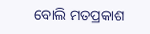ବୋଲି ମତପ୍ରକାଶ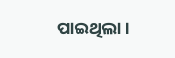ପାଇଥିଲା ।